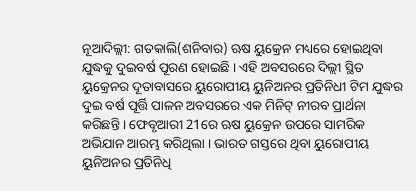ନୂଆଦିଲ୍ଲୀ: ଗତକାଲି(ଶନିବାର) ଋଷ ୟୁକ୍ରେନ ମଧ୍ୟରେ ହୋଇଥିବା ଯୁଦ୍ଧକୁ ଦୁଇବର୍ଷ ପୂରଣ ହୋଇଛି । ଏହି ଅବସରରେ ଦିଲ୍ଲୀ ସ୍ଥିତ ୟୁକ୍ରେନର ଦୂତାବାସରେ ୟୁରୋପୀୟ ୟୁନିଅନର ପ୍ରତିନିଧୀ ଟିମ ଯୁଦ୍ଧର ଦୁଇ ବର୍ଷ ପୂର୍ତ୍ତି ପାଳନ ଅବସରରେ ଏକ ମିନିଟ୍ ନୀରବ ପ୍ରାର୍ଥନା କରିଛନ୍ତି । ଫେବୃଆରୀ 21ରେ ଋଷ ୟୁକ୍ରେନ ଉପରେ ସାମରିକ ଅଭିଯାନ ଆରମ୍ଭ କରିଥିଲା । ଭାରତ ଗସ୍ତରେ ଥିବା ୟୁରୋପୀୟ ୟୁନିଅନର ପ୍ରତିନିଧି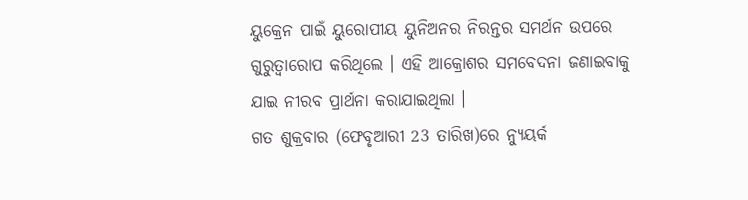ୟୁକ୍ରେନ ପାଇଁ ୟୁରୋପୀୟ ୟୁନିଅନର ନିରନ୍ତର ସମର୍ଥନ ଉପରେ ଗୁରୁତ୍ୱାରୋପ କରିଥିଲେ । ଏହି ଆକ୍ରୋଶର ସମବେଦନା ଜଣାଇବାକୁ ଯାଇ ନୀରବ ପ୍ରାର୍ଥନା କରାଯାଇଥିଲା ।
ଗତ ଶୁକ୍ରବାର (ଫେବୃଆରୀ 23 ତାରିଖ)ରେ ନ୍ୟୁୟର୍କ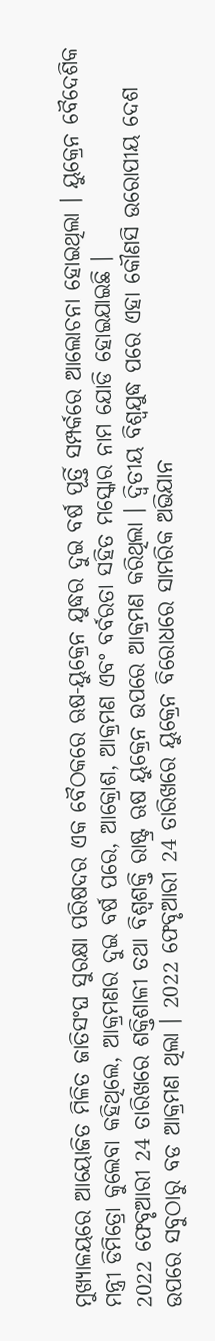ମୁଖ୍ୟାଳୟରେ ଆୟୋଜିତ ମିଳିତ ଜାତିସଂଘ ସୁରକ୍ଷା ପରିଷଦର ଏକ ବୈଠକରେ ଋଷ-ୟୁକ୍ରେନ ଯୁଦ୍ଧର ଦୁଇ ବର୍ଷ ପୂର୍ତ୍ତି ସମ୍ପର୍କରେ ଆଲୋଚନା ହୋଇଥିଲା । ୟୁକ୍ରେନ ବୈଦେଶିକ ମନ୍ତ୍ରୀ ଡିମିତ୍ରୋ କୁଲେବା କହିଥିଲେ, ଆକ୍ରମଣର ଦୁଇ ବର୍ଷ ପରେ, ଆକ୍ରୋଶ, ଆକ୍ରମଣ ଏବଂ ବର୍ବରତା ସହିତ ମସ୍କୋର ନାମ ଯୋଡି ହୋଇଯାଇଛି ।
2022 ଫେବୃଆରୀ 24 ତାରିଖରେ ଶକ୍ତିଶାଳୀ ତଥା ବିଶ୍ବଶକ୍ତି ରାଷ୍ଟ୍ର ଋଷ ୟୁକ୍ରେନ ଉପରେ ଆକ୍ରମଣ କରିଥିଲା । ଦ୍ୱିତୀୟ ବିଶ୍ୱଯୁଦ୍ଧ ପରେ ଏହା କୌଣସି ଉରୋପୀୟ ଦେଶ ଉପରେ ସବୁଠାରୁ ବଡ ଆକ୍ରମଣ ଥିଲା । 2022 ଫେବୃଆରୀ 24 ତାରିଖରେ ୟୁକ୍ରେନ ବିରୋଧରେ ସାମରିକ ଅଭିଯାନ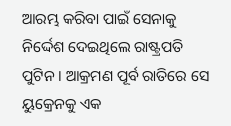ଆରମ୍ଭ କରିବା ପାଇଁ ସେନାକୁ ନିର୍ଦ୍ଦେଶ ଦେଇଥିଲେ ରାଷ୍ଟ୍ରପତି ପୁଟିନ । ଆକ୍ରମଣ ପୂର୍ବ ରାତିରେ ସେ ୟୁକ୍ରେନକୁ ଏକ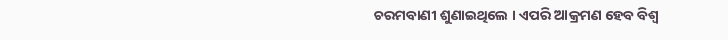ଚରମବାଣୀ ଶୁଣାଇଥିଲେ । ଏପରି ଆକ୍ରମଣ ହେବ ବିଶ୍ବ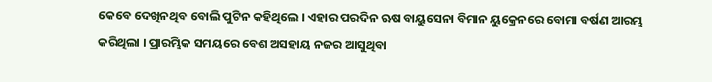କେବେ ଦେଖିନଥିବ ବୋଲି ପୁଟିନ କହିଥିଲେ । ଏହାର ପରଦିନ ଋଷ ବାୟୁସେନା ବିମାନ ୟୁକ୍ରେନରେ ବୋମା ବର୍ଷଣ ଆରମ୍ଭ କରିଥିଲା । ପ୍ରାରମ୍ଭିକ ସମୟରେ ବେଶ ଅସହାୟ ନଜର ଆସୁଥିବା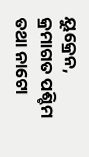ୟୁକ୍ରେନ, କ୍ରମାଗତ ପଶ୍ଚିମ ତଥା ନାଟୋ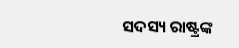ସଦସ୍ୟ ରାଷ୍ଟ୍ରଙ୍କ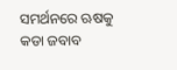ସମର୍ଥନରେ ଋଷକୁ କଡା ଜବାବ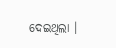ଦେଇଥିଲା ।